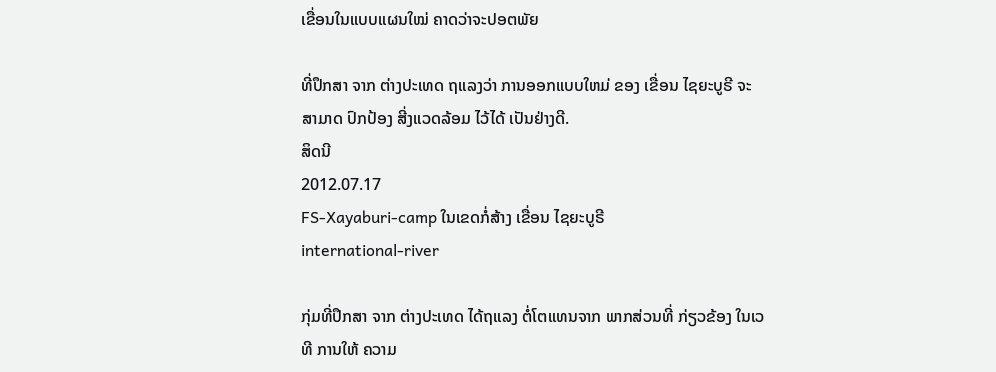ເຂື່ອນໃນແບບແຜນໃໝ່ ຄາດວ່າຈະປອຕພັຍ

ທີ່ປຶກສາ ຈາກ ຕ່າງປະເທດ ຖແລງວ່າ ການອອກແບບໃຫມ່ ຂອງ ເຂື່ອນ ໄຊຍະບູຣີ ຈະສາມາດ ປົກປ້ອງ ສີ່ງແວດລ້ອມ ໄວ້ໄດ້ ເປັນຢ່າງດີ.
ສິດນີ
2012.07.17
FS-Xayaburi-camp ໃນເຂດກໍ່ສ້າງ ເຂື່ອນ ໄຊຍະບູຣີ
international-river

ກຸ່ມທີ່ປຶກສາ ຈາກ ຕ່າງປະເທດ ໄດ້ຖແລງ ຕໍ່ໂຕແທນຈາກ ພາກສ່ວນທີ່ ກ່ຽວຂ້ອງ ໃນເວທີ ການໃຫ້ ຄວາມ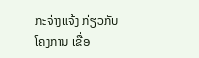ກະຈ່າງແຈ້ງ ກ່ຽວກັບ ໂຄງການ ເຂື່ອ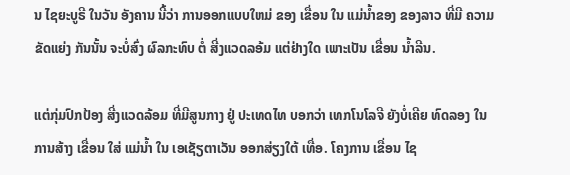ນ ໄຊຍະບູຣີ ໃນວັນ ອັງຄານ ນີ້ວ່າ ການອອກແບບໃຫມ່ ຂອງ ເຂື່ອນ ໃນ ແມ່ນ້ຳຂອງ ຂອງລາວ ທີ່ມີ ຄວາມຂັດແຍ່ງ ກັນນັ້ນ ຈະບໍ່ສົ່ງ ຜົລກະທົບ ຕໍ່ ສີ່ງແວດລອ້ມ ແຕ່ຢ່າງໃດ ເພາະເປັນ ເຂື່ອນ ນ້ຳລີນ.

ແຕ່ກຸ່ມປົກປ້ອງ ສີ່ງແວດລ້ອມ ທີ່ມີສູນກາງ ຢູ່ ປະເທດໄທ ບອກວ່າ ເທກໂນໂລຈີ ຍັງບໍ່ເຄີຍ ທົດລອງ ໃນການສ້າງ ເຂື່ອນ ໃສ່ ແມ່ນ້ຳ ໃນ ເອເຊັຽຕາເວັນ ອອກສ່ຽງໃຕ້ ເທື່ອ. ໂຄງການ ເຂື່ອນ ໄຊ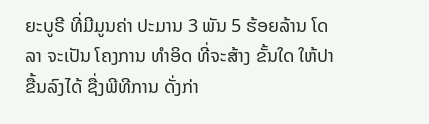ຍະບູຣີ ທີ່ມີມູນຄ່າ ປະມານ 3 ພັນ 5 ຮ້ອຍລ້ານ ໂດລາ ຈະເປັນ ໂຄງການ ທຳອິດ ທີ່ຈະສ້າງ ຂັ້ນໃດ ໃຫ້ປາ ຂື້ນລົງໄດ້ ຊື່ງພີທີການ ດັ່ງກ່າ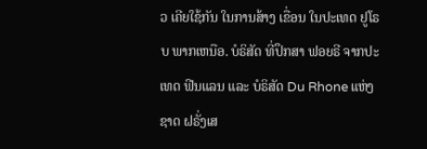ວ ເຄີຍໃຊ້ກັນ ໃນການສ້າງ ເຂື່ອນ ໃນປະເທດ ຢູໂຣບ ພາກເຫນືອ. ບໍຣິສັດ ທີ່ປຶກສາ ຟອຍຣີ ຈາກປະເທດ ຟີນແລນ ແລະ ບໍຣິສັດ Du Rhone ແຫ່ງຊາດ ຝຣັ່ງເສ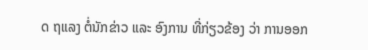ດ ຖແລງ ຕໍ່ນັກຂ່າວ ແລະ ອົງການ ທີ່ກ່ຽວຂ້ອງ ວ່າ ການອອກ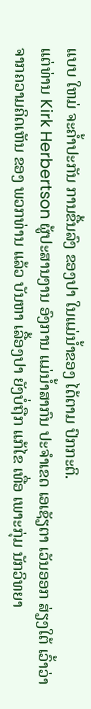ແບບ ໃຫມ່ ຈະຄ້ຳປະກັນ ການຂື້ນລົງ ຂອງປາ ໃນແມ່ນ້ຳຂອງ ໄດ້ຕາມ ປົກກະຕິ.
ແຕ່ທ່ານ Kirk Herbertson ຜູ້ປະສານງານ ອົງການ ແມ່ນ້ຳສາກົນ ປະຈຳເຂດ ເອເຊັຽຕາ ເວັນອອກ ສ່ຽງໃຕ້ ເວົ້າວ່າ ຈາກຄວາມຄິດເຫັນ ຂອງ ພວກທ່ານ ແລ້ວ ບັນຫາ ເລື້ອງປາ ຍັງບໍ່ຖືກ ແກ້ໄຂ ເທື່ອ ເພາະກຸ່ມ ນັກວິທຍາ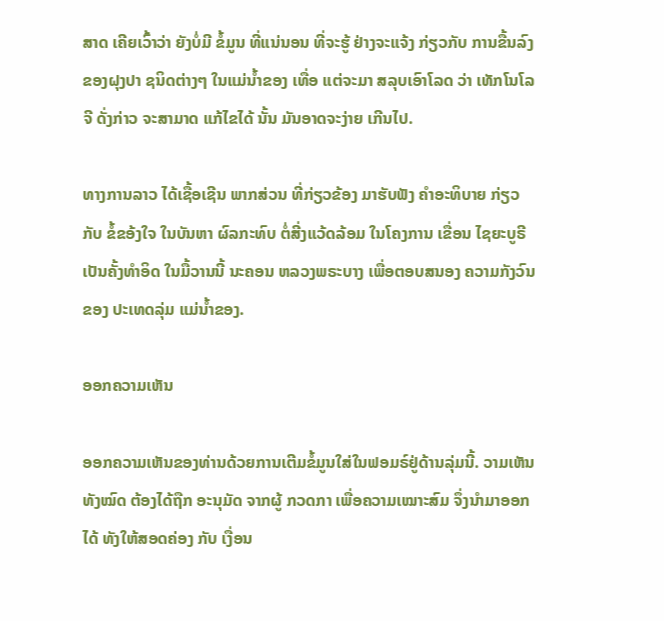ສາດ ເຄີຍເວົ້າວ່າ ຍັງບໍ່ມີ ຂໍ້ມູນ ທີ່ແນ່ນອນ ທີ່ຈະຮູ້ ຢ່າງຈະແຈ້ງ ກ່ຽວກັບ ການຂື້ນລົງ ຂອງຝຸງປາ ຊນິດຕ່າງໆ ໃນແມ່ນ້ຳຂອງ ເທື່ອ ແຕ່ຈະມາ ສລຸບເອົາໂລດ ວ່າ ເທັກໂນໂລຈີ ດັ່ງກ່າວ ຈະສາມາດ ແກ້ໄຂໄດ້ ນັ້ນ ມັນອາດຈະງ່າຍ ເກີນໄປ.

ທາງການລາວ ໄດ້ເຊື້ອເຊີນ ພາກສ່ວນ ທີ່ກ່ຽວຂ້ອງ ມາຮັບຟັງ ຄຳອະທິບາຍ ກ່ຽວກັບ ຂໍ້ຂອ້ງໃຈ ໃນບັນຫາ ຜົລກະທົບ ຕໍ່ສີ່ງແວ້ດລ້ອມ ໃນໂຄງການ ເຂື່ອນ ໄຊຍະບູຣີ ເປັນຄັ້ງທຳອິດ ໃນມື້ວານນີ້ ນະຄອນ ຫລວງພຣະບາງ ເພື່ອຕອບສນອງ ຄວາມກັງວົນ ຂອງ ປະເທດລຸ່ມ ແມ່ນ້ຳຂອງ.

ອອກຄວາມເຫັນ

ອອກຄວາມເຫັນຂອງທ່ານດ້ວຍການເຕີມຂໍ້ມູນໃສ່ໃນຟອມຣ໌ຢູ່ດ້ານລຸ່ມນີ້. ວາມເຫັນທັງໝົດ ຕ້ອງໄດ້ຖືກ ອະນຸມັດ ຈາກຜູ້ ກວດກາ ເພື່ອຄວາມເໝາະສົມ ຈຶ່ງນໍາມາອອກໄດ້ ທັງໃຫ້ສອດຄ່ອງ ກັບ ເງື່ອນ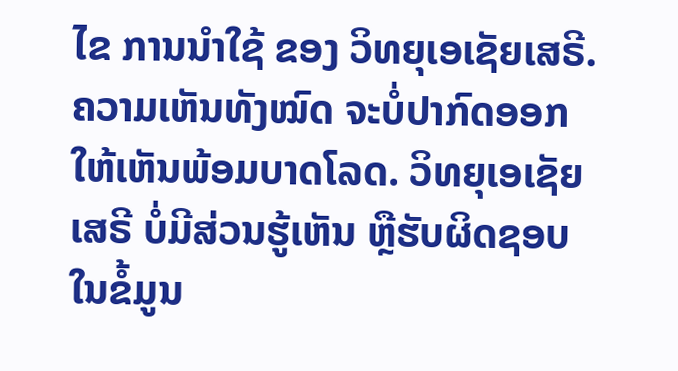ໄຂ ການນຳໃຊ້ ຂອງ ວິທຍຸເອເຊັຍເສຣີ. ຄວາມເຫັນທັງໝົດ ຈະບໍ່ປາກົດອອກ ໃຫ້ເຫັນພ້ອມບາດໂລດ. ວິທຍຸເອເຊັຍເສຣີ ບໍ່ມີສ່ວນຮູ້ເຫັນ ຫຼືຮັບຜິດຊອບ ໃນຂໍ້ມູນ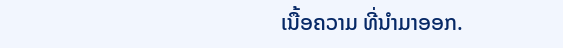ເນື້ອຄວາມ ທີ່ນໍາມາອອກ.